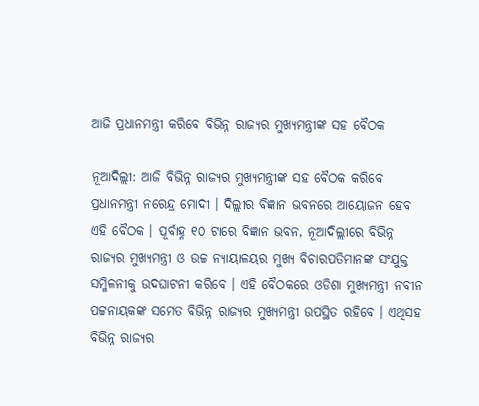ଆଜି ପ୍ରଧାନମନ୍ତ୍ରୀ କରିବେ ବିଭିନ୍ନ ରାଜ୍ୟର ମୁଖ୍ୟମନ୍ତ୍ରୀଙ୍କ ସହ ବୈଠକ

ନୂଆଦିଲ୍ଲୀ: ଆଜି ବିଭିନ୍ନ ରାଜ୍ୟର ମୁଖ୍ୟମନ୍ତ୍ରୀଙ୍କ ସହ ବୈଠକ କରିବେ ପ୍ରଧାନମନ୍ତ୍ରୀ ନରେନ୍ଦ୍ର ମୋଦୀ । ଦିଲ୍ଲୀର ବିଜ୍ଞାନ ଭବନରେ ଆୟୋଜନ ହେବ ଏହି ବୈଠକ । ପୂର୍ବାହ୍ନ ୧୦ ଟାରେ ବିଜ୍ଞାନ ଭବନ, ନୂଆଦିଲ୍ଲୀରେ ବିଭିନ୍ନ ରାଜ୍ୟର ମୁଖ୍ୟମନ୍ତ୍ରୀ ଓ ଉଚ୍ଚ ନ୍ୟାୟାଳୟର ମୁଖ୍ୟ ବିଚାରପତିମାନଙ୍କ ସଂଯୁକ୍ତ ସମ୍ମିଳନୀକୁ ଉଦଘାଟନୀ କରିବେ । ଏହି ବୈଠକରେ ଓଡିଶା ମୁଖ୍ୟମନ୍ତ୍ରୀ ନବୀନ ପଟ୍ଟନାୟକଙ୍କ ସମେତ ବିଭିନ୍ନ ରାଜ୍ୟର ମୁଖ୍ୟମନ୍ତ୍ରୀ ଉପସ୍ଥିତ ରହିବେ । ଏଥିସହ ବିଭିନ୍ନ ରାଜ୍ୟର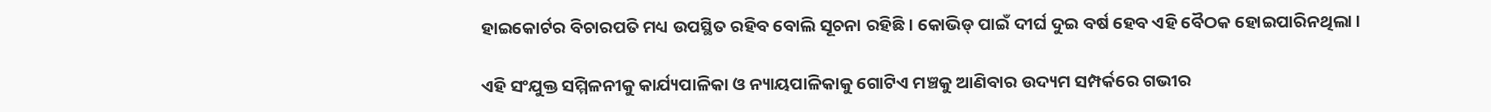ହାଇକୋର୍ଟର ବିଚାରପତି ମଧ୍ୟ ଉପସ୍ଥିତ ରହିବ ବୋଲି ସୂଚନା ରହିଛି । କୋଭିଡ୍ ପାଇଁ ଦୀର୍ଘ ଦୁଇ ବର୍ଷ ହେବ ଏହି ବୈଠକ ହୋଇପାରିନଥିଲା ।

ଏହି ସଂଯୁକ୍ତ ସମ୍ମିଳନୀକୁ କାର୍ଯ୍ୟପାଳିକା ଓ ନ୍ୟାୟପାଳିକାକୁ ଗୋଟିଏ ମଞ୍ଚକୁ ଆଣିବାର ଉଦ୍ୟମ ସମ୍ପର୍କରେ ଗଭୀର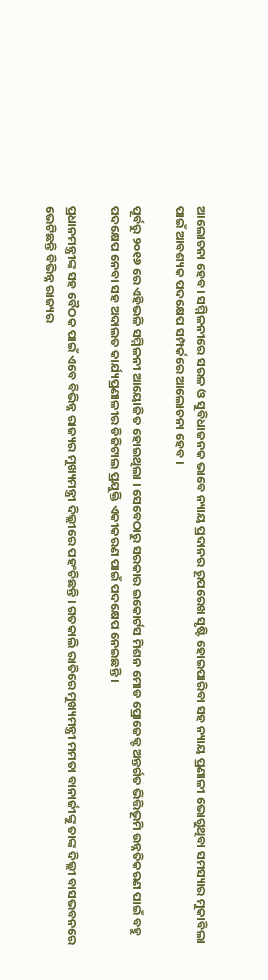ଆଲୋଚନା ହେବ। ସମ୍ମିଳନୀରେ ସରଳ ଓ ସୁବିଧାଜନକ ଭାବେ ନ୍ୟାୟ ପ୍ରଦାନର ରୂପରେଖ ସୃଷ୍ଟି ହୋଇପାରିବା ସହ ନ୍ୟାୟ ପ୍ରଣାଳୀ ଭୋଗୁଥିବା ସମସ୍ୟାର ମୁକାବିଲା ପାଇଁ ଆବଶ୍ୟକ ପଦକ୍ଷେପ ସମ୍ପର୍କରେ ଆଲୋଚନା ହେବ ।

ପୂର୍ବରୁ ୨୦୧୬ ରେ ଏହିଭଳି ସମ୍ମିଳନୀ ଆୟୋଜିତ ହୋଇଥିଲା । ସେବେଠାରୁ ସରକାର ଇକୋର୍ଟସ ମିଶନ ମୋଡ ପ୍ରୋଜେକ୍ଟ ଅନ୍ତର୍ଗତ ଭିତ୍ତିଭୂମି ଉନ୍ନତିକରଣ ପାଇଁ ବହୁ ପଦକ୍ଷେପ ନେବା ସହ ଅଦାଲତ କାର୍ଯ୍ୟପ୍ରଣାଳୀର ଡିଜିଟାଲ ପ୍ରଯୁକ୍ତି ଏକୀକରଣ ପାଇଁ ପଦକ୍ଷେପ ନେଇଛନ୍ତି ।

ପ୍ରଧାନମନ୍ତ୍ରୀଙ୍କ ସହ ବୈଠକ ପାଇଁ ଏବେ ବିଭିନ୍ନ ରାଜ୍ୟର ମୁଖ୍ୟମନ୍ତ୍ରୀ ଦିଲ୍ଲୀରେ ପହଂଚିଛନ୍ତି । ଗତକାଲି ରାତିରେ ମୁଖ୍ୟମନ୍ତ୍ରୀ ମମତା ବାନାର୍ଜୀଙ୍କୁ ତାଙ୍କ ଦିଲ୍ଲୀ ବାସଭବନରେ ଭେଟିଛନ୍ତି ବିଭିନ୍ନ ରାଜ୍ୟର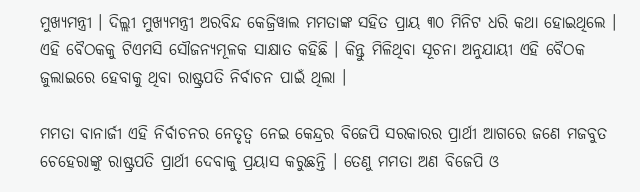ମୁଖ୍ୟମନ୍ତ୍ରୀ । ଦିଲ୍ଲୀ ମୁଖ୍ୟମନ୍ତ୍ରୀ ଅରବିନ୍ଦ କେଜ୍ରିୱାଲ ମମତାଙ୍କ ସହିତ ପ୍ରାୟ ୩୦ ମିନିଟ ଧରି କଥା ହୋଇଥିଲେ । ଏହି ବୈଠକକୁ ଟିଏମସି ସୌଜନ୍ୟମୂଳକ ସାକ୍ଷାତ କହିଛି । କିନ୍ତୁ ମିଳିଥିବା ସୂଚନା ଅନୁଯାୟୀ ଏହି ବୈଠକ ଜୁଲାଇରେ ହେବାକୁ ଥିବା ରାଷ୍ଟ୍ରପତି ନିର୍ବାଚନ ପାଇଁ ଥିଲା ।

ମମତା ବାନାର୍ଜୀ ଏହି ନିର୍ବାଚନର ନେତୃତ୍ୱ ନେଇ କେନ୍ଦ୍ରର ବିଜେପି ସରକାରର ପ୍ରାର୍ଥୀ ଆଗରେ ଜଣେ ମଜବୁତ ଚେହେରାଙ୍କୁ ରାଷ୍ଟ୍ରପତି ପ୍ରାର୍ଥୀ ଦେବାକୁ ପ୍ରୟାସ କରୁଛନ୍ତି । ତେଣୁ ମମତା ଅଣ ବିଜେପି ଓ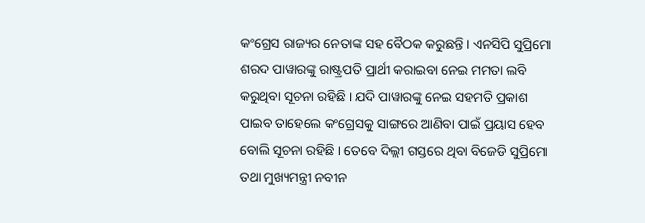କଂଗ୍ରେସ ରାଜ୍ୟର ନେତାଙ୍କ ସହ ବୈଠକ କରୁଛନ୍ତି । ଏନସିପି ସୁପ୍ରିମୋ ଶରଦ ପାୱାରଙ୍କୁ ରାଷ୍ଟ୍ରପତି ପ୍ରାର୍ଥୀ କରାଇବା ନେଇ ମମତା ଲବି କରୁଥିବା ସୂଚନା ରହିଛି । ଯଦି ପାୱାରଙ୍କୁ ନେଇ ସହମତି ପ୍ରକାଶ ପାଇବ ତାହେଲେ କଂଗ୍ରେସକୁ ସାଙ୍ଗରେ ଆଣିବା ପାଇଁ ପ୍ରୟାସ ହେବ ବୋଲି ସୂଚନା ରହିଛି । ତେବେ ଦିଲ୍ଲୀ ଗସ୍ତରେ ଥିବା ବିଜେଡି ସୁପ୍ରିମୋ ତଥା ମୁଖ୍ୟମନ୍ତ୍ରୀ ନବୀନ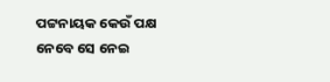ପଟ୍ଟନାୟକ କେଉଁ ପକ୍ଷ ନେବେ ସେ ନେଇ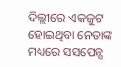ଦିଲ୍ଲୀରେ ଏକଜୁଟ ହୋଇଥିବା ନେତାଙ୍କ ମଧ୍ୟରେ ସସପେନ୍ସ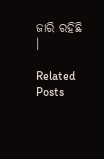ଜାରି ରହିଛି ।

Related Posts